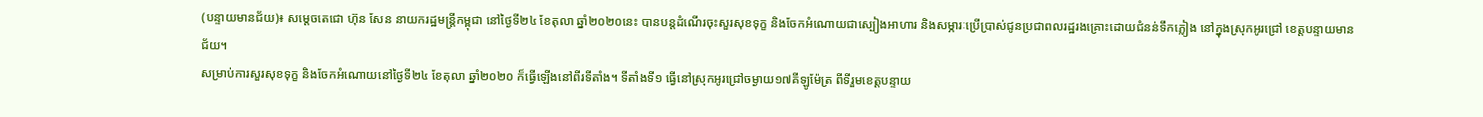(បន្ទាយមានជ័យ)៖ សម្តេចតេជោ ហ៊ុន សែន នាយករដ្ឋមន្ត្រីកម្ពុជា នៅថ្ងៃទី២៤ ខែតុលា ឆ្នាំ២០២០នេះ បានបន្តដំណើរចុះសួរសុខទុក្ខ និងចែកអំណោយជាស្បៀងអាហារ និងសម្ភារៈប្រើប្រាស់ជូនប្រជាពលរដ្ឋរងគ្រោះដោយជំនន់ទឹកភ្លៀង នៅក្នុងស្រុកអូរជ្រៅ ខេត្តបន្ទាយមានជ័យ។
សម្រាប់ការសួរសុខទុក្ខ និងចែកអំណោយនៅថ្ងៃទី២៤ ខែតុលា ឆ្នាំ២០២០ ក៏ធ្វើឡើងនៅពីរទីតាំង។ ទីតាំងទី១ ធ្វើនៅស្រុកអូរជ្រៅចម្ងាយ១៧គីឡូម៉ែត្រ ពីទីរួមខេត្តបន្ទាយ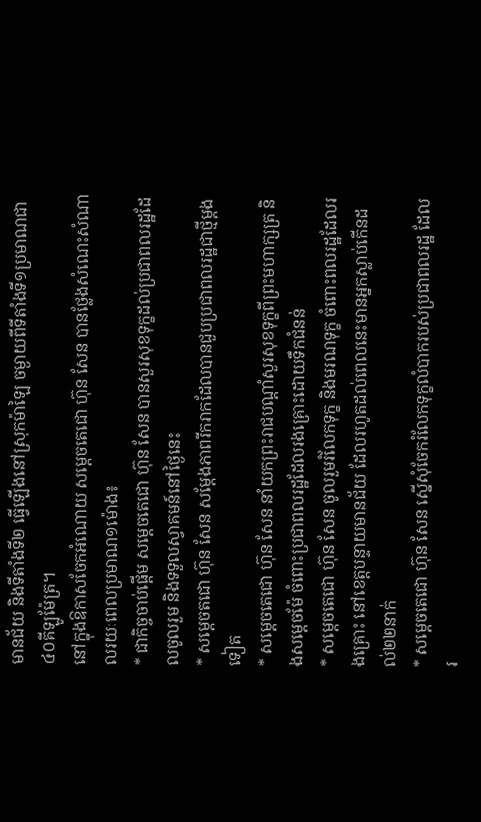មានជ័យ និងទីតាំងទី២ ធ្វើឡើងនៅស្រុកម៉ាឡៃ ចម្ងាយពីទីតាំងទី១ប្រមាណជា៤០គីឡូម៉ែត្រ។
នៅក្នុងឱកាសចែកអំណោយ សម្តេចតេជោ ហ៊ុន សែន បានថ្លែងសំណេះសំណាលរយៈពេលប្រមាណ១ម៉ោង៖
* ជាកិច្ចចាប់ផ្តើម សម្តេចតេជោ ហ៊ុន សែន បានសួរសុខទុក្ខដល់ប្រជាពលរដ្ឋដែលចូលរួម និងទទួលស្វាគមន៍នៅថ្ងៃនេះ
* សម្តេចតជោ ហ៊ុន សែន សម្តែងភាពរីករាកដែលបានជួបប្រជាពលរដ្ឋជាថ្មីម្តងទៀត
* សម្តេចតេជោ ហ៊ុន សែន នាំយកព្រះរាជបណ្តាំសួរសុខទុក្ខពីព្រះមហាក្សត្រ និងសម្តេចម៉ែ ចំពោះប្រជាពលរដ្ឋដែលរងគ្រោះដោយទឹកជំនន់
* សម្តេចតេជោ ហ៊ុន សែន ចូលរួមរំលែកទុក្ខ និងមរណទុក្ខ ចំពោះពលរដ្ឋដែលរងគ្រោះ នៅខេត្តបន្ទាយមានជ័យ ដែលរហូតដល់ពេលនេះមានអ្នកស្លាប់កើនដល់២២នាក់
* សម្តេចតេជោ ហ៊ុន សែន ស្នើសុំចែករំលែកទុក្ខលំបាករបស់ប្រជាពលរដ្ឋ ដែលរ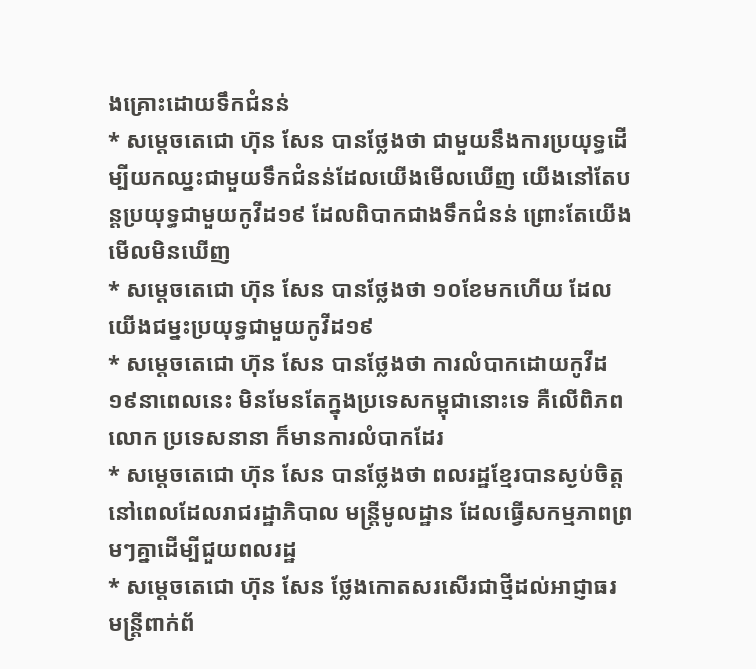ងគ្រោះដោយទឹកជំនន់
* សម្តេចតេជោ ហ៊ុន សែន បានថ្លែងថា ជាមួយនឹងការប្រយុទ្ធដើម្បីយកឈ្នះជាមួយទឹកជំនន់ដែលយើងមើលឃើញ យើងនៅតែបន្តប្រយុទ្ធជាមួយកូវីដ១៩ ដែលពិបាកជាងទឹកជំនន់ ព្រោះតែយើងមើលមិនឃើញ
* សម្តេចតេជោ ហ៊ុន សែន បានថ្លែងថា ១០ខែមកហើយ ដែលយើងជម្នះប្រយុទ្ធជាមួយកូវីដ១៩
* សម្តេចតេជោ ហ៊ុន សែន បានថ្លែងថា ការលំបាកដោយកូវីដ១៩នាពេលនេះ មិនមែនតែក្នុងប្រទេសកម្ពុជានោះទេ គឺលើពិភពលោក ប្រទេសនានា ក៏មានការលំបាកដែរ
* សម្តេចតេជោ ហ៊ុន សែន បានថ្លែងថា ពលរដ្ឋខ្មែរបានស្ងប់ចិត្តនៅពេលដែលរាជរដ្ឋាភិបាល មន្រ្តីមូលដ្ឋាន ដែលធ្វើសកម្មភាពព្រមៗគ្នាដើម្បីជួយពលរដ្ឋ
* សម្តេចតេជោ ហ៊ុន សែន ថ្លែងកោតសរសើរជាថ្មីដល់អាជ្ញាធរ មន្រ្តីពាក់ព័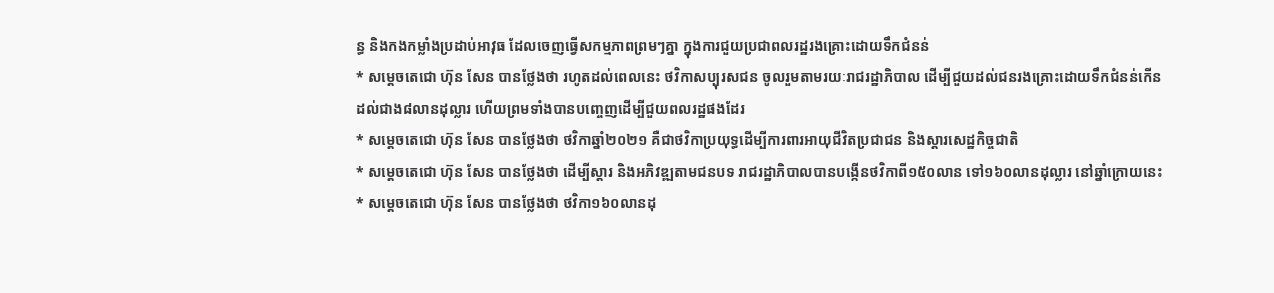ន្ធ និងកងកម្លាំងប្រដាប់អាវុធ ដែលចេញធ្វើសកម្មភាពព្រមៗគ្នា ក្នុងការជួយប្រជាពលរដ្ឋរងគ្រោះដោយទឹកជំនន់
* សម្តេចតេជោ ហ៊ុន សែន បានថ្លែងថា រហូតដល់ពេលនេះ ថវិកាសប្បុរសជន ចូលរួមតាមរយៈរាជរដ្ឋាភិបាល ដើម្បីជួយដល់ជនរងគ្រោះដោយទឹកជំនន់កើន ដល់ជាង៨លានដុល្លារ ហើយព្រមទាំងបានបញ្ចេញដើម្បីជួយពលរដ្ឋផងដែរ
* សម្តេចតេជោ ហ៊ុន សែន បានថ្លែងថា ថវិកាឆ្នាំ២០២១ គឺជាថវិកាប្រយុទ្ធដើម្បីការពារអាយុជីវិតប្រជាជន និងស្តារសេដ្ឋកិច្ចជាតិ
* សម្តេចតេជោ ហ៊ុន សែន បានថ្លែងថា ដើម្បីស្តារ និងអភិវឌ្ឍតាមជនបទ រាជរដ្ឋាភិបាលបានបង្កើនថវិកាពី១៥០លាន ទៅ១៦០លានដុល្លារ នៅឆ្នាំក្រោយនេះ
* សម្តេចតេជោ ហ៊ុន សែន បានថ្លែងថា ថវិកា១៦០លានដុ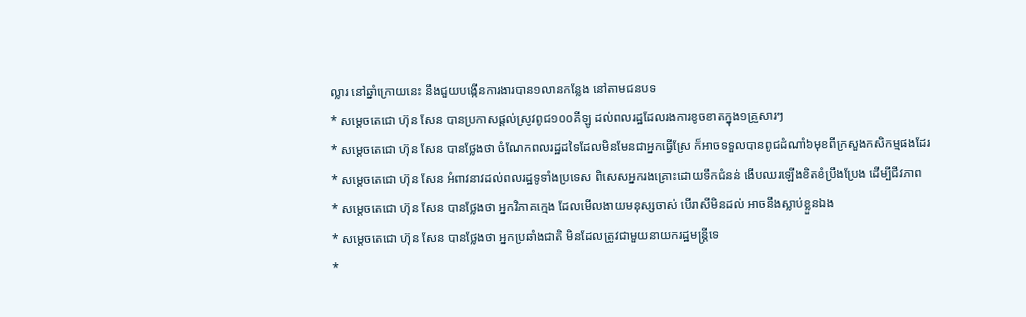ល្លារ នៅឆ្នាំក្រោយនេះ នឹងជួយបង្កើនការងារបាន១លានកន្លែង នៅតាមជនបទ
* សម្តេចតេជោ ហ៊ុន សែន បានប្រកាសផ្តល់ស្រូវពូជ១០០គីឡូ ដល់ពលរដ្ឋដែលរងការខូចខាតក្នុង១គ្រួសារៗ
* សម្តេចតេជោ ហ៊ុន សែន បានថ្លែងថា ចំណែកពលរដ្ឋដទៃដែលមិនមែនជាអ្នកធ្វើស្រែ ក៏អាចទទួលបានពូជដំណាំ៦មុខពីក្រសួងកសិកម្មផងដែរ
* សម្តេចតេជោ ហ៊ុន សែន អំពាវនាវដល់ពលរដ្ឋទូទាំងប្រទេស ពិសេសអ្នករងគ្រោះដោយទឹកជំនន់ ងើបឈរឡើងខិតខំប្រឹងប្រែង ដើម្បីជីវភាព
* សម្តេចតេជោ ហ៊ុន សែន បានថ្លែងថា អ្នកវិភាគក្មេង ដែលមើលងាយមនុស្សចាស់ បើរាសីមិនដល់ អាចនឹងស្លាប់ខ្លួនឯង
* សម្តេចតេជោ ហ៊ុន សែន បានថ្លែងថា អ្នកប្រឆាំងជាតិ មិនដែលត្រូវជាមួយនាយករដ្ឋមន្រ្តីទេ
*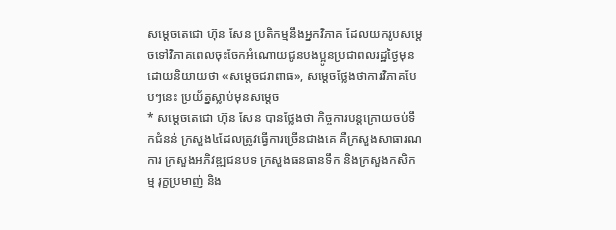សម្តេចតេជោ ហ៊ុន សែន ប្រតិកម្មនឹងអ្នកវិភាគ ដែលយករូបសម្តេចទៅវិភាគពេលចុះចែកអំណោយជូនបងប្អូនប្រជាពលរដ្ឋថ្ងៃមុន ដោយនិយាយថា «សម្តេចជរាពាធ», សម្តេចថ្លែងថាការវិភាគបែបៗនេះ ប្រយ័ត្នស្លាប់មុនសម្តេច
* សម្តេចតេជោ ហ៊ុន សែន បានថ្លែងថា កិច្ចការបន្តក្រោយចប់ទឹកជំនន់ ក្រសួង៤ដែលត្រូវធ្វើការច្រើនជាងគេ គឺក្រសួងសាធារណការ ក្រសួងអភិវឌ្ឍជនបទ ក្រសួងធនធានទឹក និងក្រសួងកសិកម្ម រុក្ខប្រមាញ់ និង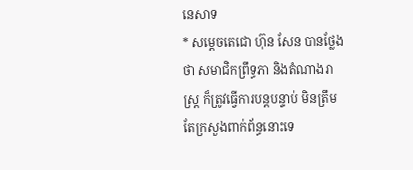នេសាទ
* សម្តេចតេជោ ហ៊ុន សែន បានថ្លែងថា សមាជិកព្រឹទ្ធភា និងតំណាងរាស្រ្ត ក៏ត្រូវធ្វើការបន្តបន្ទាប់ មិនត្រឹមតែក្រសួងពាក់ព័ន្ធនោះទេ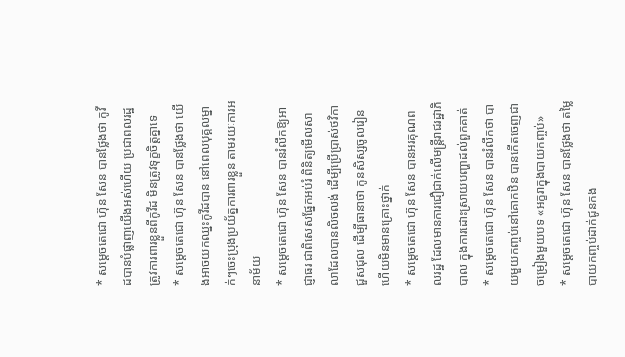* សម្តេចតេជោ ហ៊ុន សែន បានថ្លែងថា កូវីដបានបំផ្លាញយើងអស់ហើយ ប្រជាពលរដ្ឋត្រូវការពារខ្លួនពីកូវីដ មិនត្រូវទុក្ខចិត្តគ្នាទេ
* សម្តេចតេជោ ហ៊ុន សែន បានថ្លែងថា យើងអាចយកឈ្នះកូវីដបាន នៅពេលបុគ្គលម្នាក់ៗចេះប្រុងប្រយ័ត្នការពារខ្លួន តាមរយៈការអនាម័យ
* សម្តេចតេជោ ហ៊ុន សែន បានរំលឹកឱ្យអាជ្ញាធរ ជាពិសេសផ្នែកអប់រំ ពិនិត្យមើលសាលាដែលបានលិចលង់ ដើម្បីប្រើប្រាស់ថវិកាជួសជុល ដើម្បីធានាថា កូនសិស្សចូលរៀន ហើយមិនមានគ្រោះថ្នាក់
* សម្តេចតេជោ ហ៊ុន សែន បានអរគុណពលរដ្ឋ ដែលមានការជឿជាក់លើមន្រ្តីរាជរដ្ឋាភិបាល ក្នុងការដោះស្រាយបញ្ហាដល់ពួកគាត់
* សម្តេចតេជោ ហ៊ុន សែន បានរំលឹកថា បាយមួយកញ្ចប់នៅគោកឋិន បានកើតចេញជាចម្រៀងមួយបទ «អក្ខរាក្នុងបាយកញ្ចប់»
* សម្តេចតេជោ ហ៊ុន សែន បានថ្លែងថា តម្លៃបាយកញ្ចប់ដាក់ជូនកង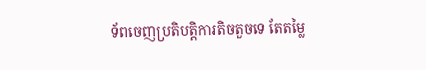ទ័ពចេញប្រតិបត្តិការតិចតួចទេ តែតម្លៃ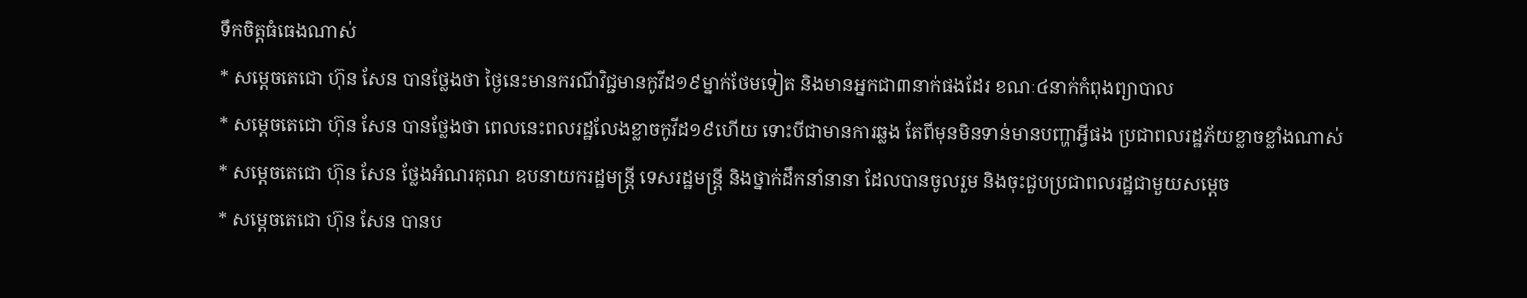ទឹកចិត្តធំធេងណាស់
* សម្តេចតេជោ ហ៊ុន សែន បានថ្លែងថា ថ្ងៃនេះមានករណីវិជ្ជមានកូវីដ១៩ម្នាក់ថែមទៀត និងមានអ្នកជា៣នាក់ផងដែរ ខណៈ៤នាក់កំពុងព្យាបាល
* សម្តេចតេជោ ហ៊ុន សែន បានថ្លែងថា ពេលនេះពលរដ្ឋលែងខ្លាចកូវីដ១៩ហើយ ទោះបីជាមានការឆ្លង តែពីមុនមិនទាន់មានបញ្ហាអ្វីផង ប្រជាពលរដ្ឋភ័យខ្លាចខ្លាំងណាស់
* សម្តេចតេជោ ហ៊ុន សែន ថ្លែងអំណរគុណ ឧបនាយករដ្ឋមន្រ្តី ទេសរដ្ឋមន្រ្តី និងថ្នាក់ដឹកនាំនានា ដែលបានចូលរួម និងចុះជួបប្រជាពលរដ្ឋជាមួយសម្តេច
* សម្តេចតេជោ ហ៊ុន សែន បានប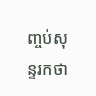ញ្ចប់សុន្ទរកថា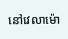នៅវេលាម៉ោ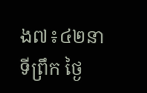ង៧៖៤២នាទីព្រឹក ថ្ងៃ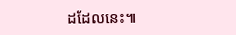ដដែលនេះ៕